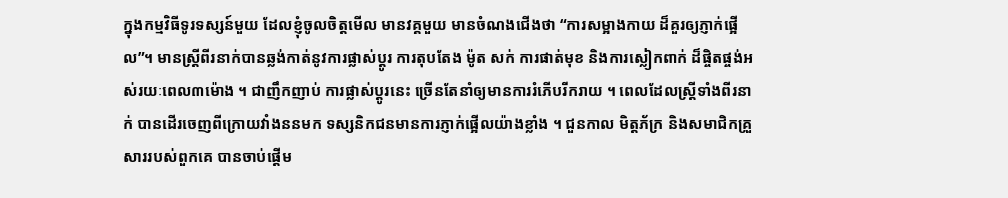ក្នុងកម្មវិធីទូរទស្សន៍មួយ ដែលខ្ញុំចូលចិត្តមើល មានវគ្គមួយ មានចំណងជើងថា “ការសម្អាងកាយ ដ៏គួរឲ្យភ្ញាក់ផ្អើល”។ មានស្រ្តីពីរនាក់បានឆ្លង់កាត់នូវការផ្លាស់ប្តូរ ការតុបតែង ម៉ូត សក់ ការផាត់មុខ និងការស្លៀកពាក់ ដ៏ផ្ចិតផ្ចង់អស់រយៈពេល៣ម៉ោង ។ ជាញឹកញាប់ ការផ្លាស់ប្តូរនេះ ច្រើនតែនាំឲ្យមានការរំភើបរីករាយ ។ ពេលដែលស្រ្តីទាំងពីរនាក់ បានដើរចេញពីក្រោយវាំងននមក ទស្សនិកជនមានការភ្ញាក់ផ្អើលយ៉ាងខ្លាំង ។ ជួនកាល មិត្តភ័ក្រ និងសមាជិកគ្រួសាររបស់ពួកគេ បានចាប់ផ្តើម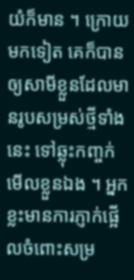យំក៏មាន ។ ក្រោយមកទៀត គេក៏បានឲ្យសាមីខ្លួនដែលមានរូបសម្រស់ថ្មីទាំងនេះ ទៅឆ្លុះកញ្ចក់មើលខ្លួនឯង ។ អ្នកខ្លះមានការភ្ញាក់ផ្អើលចំពោះសម្រ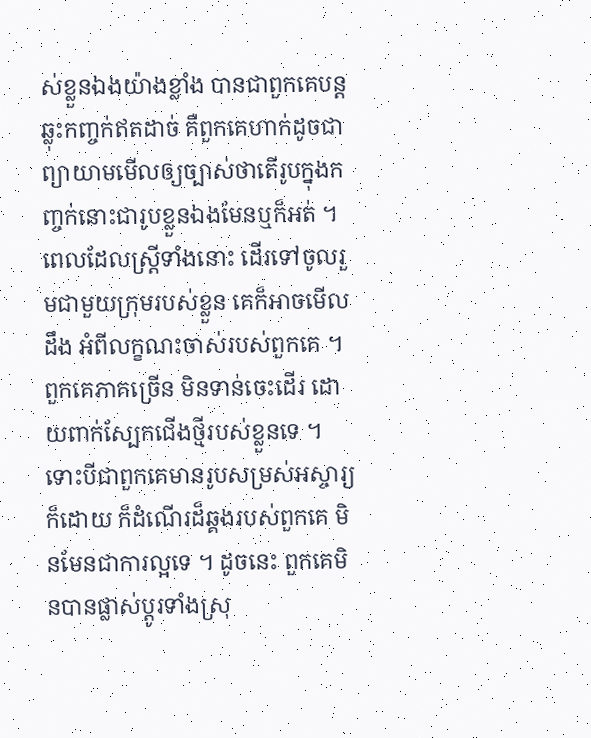ស់ខ្លួនឯងយ៉ាងខ្លាំង បានជាពួកគេបន្តឆ្លុះកញ្ចក់ឥតដាច់ គឺពួកគេហាក់ដូចជា ព្យាយាមមើលឲ្យច្បាស់ថាតើរូបក្នុងកញ្ចក់នោះជារូបខ្លួនឯងមែនឬក៏អត់ ។
ពេលដែលស្ត្រីទាំងនោះ ដើរទៅចូលរួមជាមួយក្រុមរបស់ខ្លួន គេក៏អាចមើលដឹង អំពីលក្ខណះចាស់របស់ពួកគេ ។ ពួកគេភាគច្រើន មិនទាន់ចេះដើរ ដោយពាក់ស្បែកជើងថ្មីរបស់ខ្លួនទេ ។ ទោះបីជាពួកគេមានរូបសម្រស់អស្ចារ្យក៏ដោយ ក៏ដំណើរដ៏ឆ្គងរបស់ពួកគេ មិនមែនជាការល្អទេ ។ ដូចនេះ ពួកគេមិនបានផ្លាស់ប្តូរទាំងស្រុ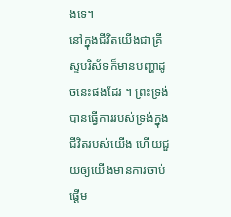ងទេ។
នៅក្នុងជីវិតយើងជាគ្រីស្ទបរិស័ទក៏មានបញ្ហាដូចនេះផងដែរ ។ ព្រះទ្រង់បានធ្វើការរបស់ទ្រង់ក្នុងជីវិតរបស់យើង ហើយជួយឲ្យយើងមានការចាប់ផ្តើម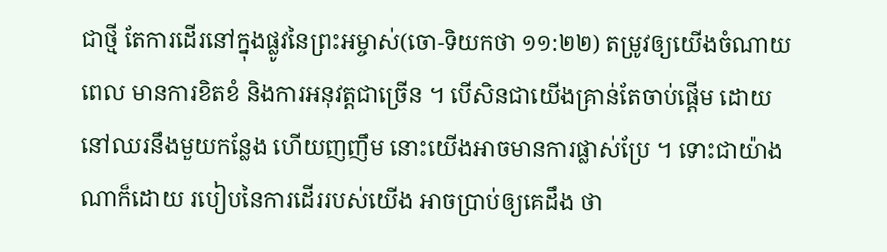ជាថ្មី តែការដើរនៅក្នុងផ្លូវនៃព្រះអម្ចាស់(ចោ-ទិយកថា ១១:២២) តម្រូវឲ្យយើងចំណាយពេល មានការខិតខំ និងការអនុវត្តជាច្រើន ។ បើសិនជាយើងគ្រាន់តែចាប់ផ្តើម ដោយនៅឈរនឹងមួយកន្លែង ហើយញញឹម នោះយើងអាចមានការផ្លាស់ប្រែ ។ ទោះជាយ៉ាងណាក៏ដោយ របៀបនៃការដើររបស់យើង អាចប្រាប់ឲ្យគេដឹង ថា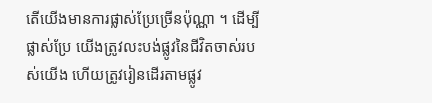តើយើងមានការផ្លាស់ប្រែច្រើនប៉ុណ្ណា ។ ដើម្បីផ្លាស់ប្រែ យើងត្រូវលះបង់ផ្លូវនៃជីវិតចាស់របស់យើង ហើយត្រូវរៀនដើរតាមផ្លូវ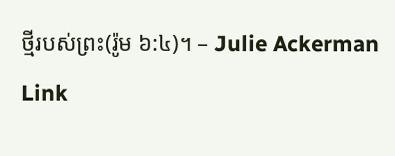ថ្មីរបស់ព្រះ(រ៉ូម ៦:៤)។ – Julie Ackerman Link